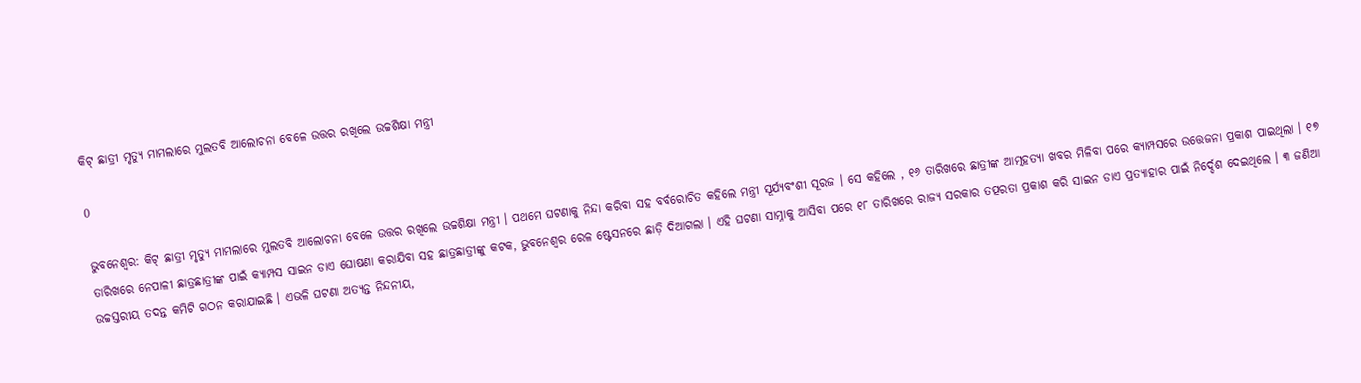କିଟ୍ ଛାତ୍ରୀ ମୃତ୍ୟୁ ମାମଲାରେ ମୁଲତବି ଆଲୋଚନା ବେଳେ ଉତ୍ତର ରଖିଲେ ଉଚ୍ଚଶିକ୍ଷା ମନ୍ତ୍ରୀ

0

ଭୁବନେଶ୍ୱର: କିଟ୍ ଛାତ୍ରୀ ମୃତ୍ୟୁ ମାମଲାରେ ମୁଲତବି ଆଲୋଚନା ବେଳେ ଉତ୍ତର ରଖିଲେ ଉଚ୍ଚଶିକ୍ଷା ମନ୍ତ୍ରୀ । ପଥମେ ଘଟଣାକୁ ନିନ୍ଦା କରିବା ସହ ବର୍ବରୋଚିତ କହିଲେ ମନ୍ତ୍ରୀ ସୂର୍ଯ୍ୟବଂଶୀ ସୂରଜ । ସେ କହିଲେ , ୧୬ ତାରିଖରେ ଛାତ୍ରୀଙ୍କ ଆତ୍ମହତ୍ୟା ଖବର ମିଳିବା ପରେ କ୍ୟାମ୍ପସରେ ଉତ୍ତେଜନା ପ୍ରକାଶ ପାଇଥିଲା । ୧୭ ତାରିଖରେ ନେପାଳୀ ଛାତ୍ରଛାତ୍ରୀଙ୍କ ପାଇଁ କ୍ୟାମ୍ପସ ସାଇନ ଡାଏ ଘୋଷଣା କରାଯିବା ସହ ଛାତ୍ରଛାତ୍ରୀଙ୍କୁ କଟକ, ଭୁବନେଶ୍ୱର ରେଳ ଷ୍ଟେସନରେ ଛାଡ଼ି ଦିଆଗଲା । ଏହି ଘଟଣା ସାମ୍ନାକୁ ଆସିବା ପରେ ୧୮ ତାରିଖରେ ରାଜ୍ୟ ସରକାର ତତ୍ପରତା ପ୍ରକାଶ କରି ସାଇନ ଡାଏ ପ୍ରତ୍ୟାହାର ପାଇଁ ନିର୍ଦ୍ଦେଶ ଦେଇଥିଲେ । ୩ ଜଣିଆ ଉଚ୍ଚସ୍ତରୀୟ ତଦନ୍ତ କମିଟି ଗଠନ କରାଯାଇଛି । ଏଭଳି ଘଟଣା ଅତ୍ୟନ୍ତ ନିନ୍ଦନୀୟ,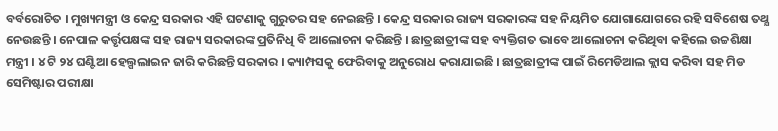ବର୍ବରୋଚିତ । ମୁଖ୍ୟମନ୍ତ୍ରୀ ଓ କେନ୍ଦ୍ର ସରକାର ଏହି ଘଟଣାକୁ ଗୁରୁତର ସହ ନେଇଛନ୍ତି । କେନ୍ଦ୍ର ସରକାର ରାଜ୍ୟ ସରକାରଙ୍କ ସହ ନିୟମିତ ଯୋଗାଯୋଗରେ ରହି ସବିଶେଷ ତଥ୍ଯ ନେଉଛନ୍ତି । ନେପାଳ କର୍ତ୍ତୃପକ୍ଷଙ୍କ ସହ ରାଜ୍ୟ ସରକାରଙ୍କ ପ୍ରତିନିଧି ବି ଆଲୋଚନା କରିଛନ୍ତି । ଛାତ୍ରଛାତ୍ରୀଙ୍କ ସହ ବ୍ୟକ୍ତିଗତ ଭାବେ ଆଲୋଚନା କରିଥିବା କହିଲେ ଉଚ୍ଚଶିକ୍ଷା ମନ୍ତ୍ରୀ । ୪ ଟି ୨୪ ଘଣ୍ଟିଆ ହେଲ୍ପଲାଇନ ଜାରି କରିଛନ୍ତି ସରକାର । କ୍ୟାମ୍ପସକୁ ଫେରିବାକୁ ଅନୁରୋଧ କରାଯାଇଛି । ଛାତ୍ରଛାତ୍ରୀଙ୍କ ପାଇଁ ରିମେଡିଆଲ କ୍ଲାସ କରିବା ସହ ମିଡ ସେମିଷ୍ଟାର ପରୀକ୍ଷା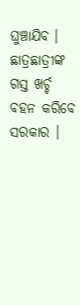ଘୁଞ୍ଚାଯିବ । ଛାତ୍ରଛାତ୍ରୀଙ୍କ ଗସ୍ତ ଖର୍ଚ୍ଚ ବହନ କରିବେ ସରକାର ।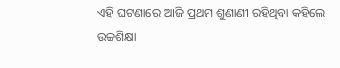ଏହି ଘଟଣାରେ ଆଜି ପ୍ରଥମ ଶୁଣାଣୀ ରହିଥିବା କହିଲେ ଉଚ୍ଚଶିକ୍ଷା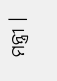ମନ୍ତ୍ରୀ ।